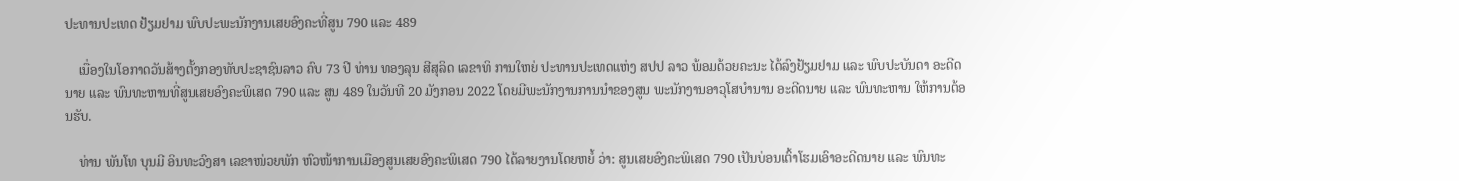ປະທານປະເທດ ຢ້ຽມຢາມ ພົບປະພະນັກງານເສຍອົງຄະທີ່ສູນ 790 ແລະ 489

    ເນື່ອງໃນໂອກາດວັນສ້າງຕັ້ງກອງທັບປະຊາຊົນລາວ ຄົບ 73 ປີ ທ່ານ ທອງລຸນ ສີສຸລິດ ເລຂາທິ ການໃຫຍ່ ປະທານປະເທດແຫ່ງ ສປປ ລາວ ພ້ອມດ້ວຍຄະນະ ໄດ້ລົງຢ້ຽມຢາມ ແລະ ພົບປະບັນດາ ອະດີດນາຍ ແລະ ພົນທະຫານທີ່ສູນເສຍອົງຄະພິເສດ 790 ແລະ ສູນ 489 ໃນວັນທີ 20 ມັງກອນ 2022 ໂດຍມີພະນັກງານການນຳຂອງສູນ ພະນັກງານອາວຸໂສບຳນານ ອະດີດນາຍ ແລະ ພົນທະຫານ ໃຫ້ການຕ້ອນຮັບ.

    ທ່ານ ພັນໂທ ບຸນມີ ອິນທະວົງສາ ເລຂາໜ່ວຍພັກ ຫົວໜ້າການເມືອງສູນເສຍອົງຄະພິເສດ 790 ໄດ້ລາຍງານໂດຍຫຍໍ້ ວ່າ: ສູນເສຍອົງຄະພິເສດ 790 ເປັນບ່ອນເຕົ້າໂຮມເອົາອະດີດນາຍ ແລະ ພົນທະ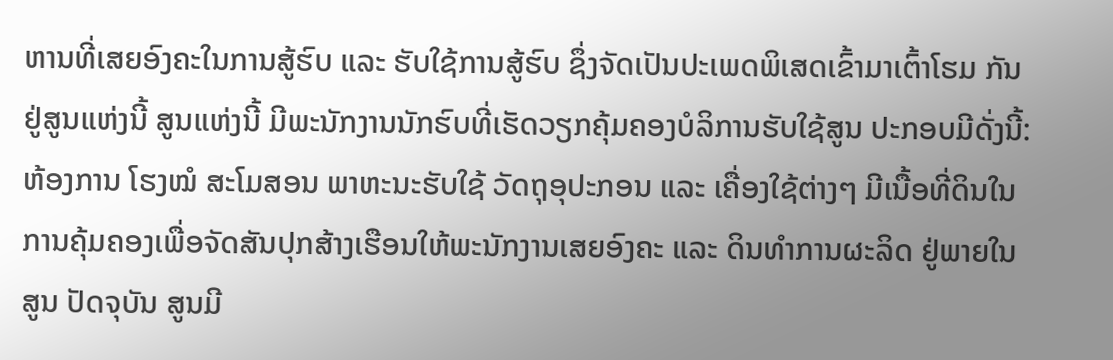ຫານທີ່ເສຍອົງຄະໃນການສູ້ຮົບ ແລະ ຮັບໃຊ້ການສູ້ຮົບ ຊຶ່ງຈັດເປັນປະເພດພິເສດເຂົ້າມາເຕົ້າໂຮມ ກັນຢູ່ສູນແຫ່ງນີ້ ສູນແຫ່ງນີ້ ມີພະນັກງານນັກຮົບທີ່ເຮັດວຽກຄຸ້ມຄອງບໍລິການຮັບໃຊ້ສູນ ປະກອບມີດັ່ງນີ້: ຫ້ອງການ ໂຮງໝໍ ສະໂມສອນ ພາຫະນະຮັບໃຊ້ ວັດຖຸອຸປະກອນ ແລະ ເຄື່ອງໃຊ້ຕ່າງໆ ມີເນື້ອທີ່ດິນໃນ ການຄຸ້ມຄອງເພື່ອຈັດສັນປຸກສ້າງເຮືອນໃຫ້ພະນັກງານເສຍອົງຄະ ແລະ ດິນທຳການຜະລິດ ຢູ່ພາຍໃນສູນ ປັດຈຸບັນ ສູນມີ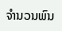ຈຳນວນພົນ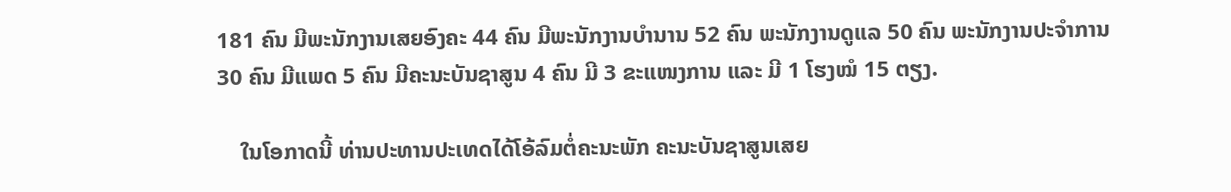181 ຄົນ ມີພະນັກງານເສຍອົງຄະ 44 ຄົນ ມີພະນັກງານບຳນານ 52 ຄົນ ພະນັກງານດູແລ 50 ຄົນ ພະນັກງານປະຈຳການ 30 ຄົນ ມີແພດ 5 ຄົນ ມີຄະນະບັນຊາສູນ 4 ຄົນ ມີ 3 ຂະແໜງການ ແລະ ມີ 1 ໂຮງໝໍ 15 ຕຽງ.

    ໃນໂອກາດນີ້ ທ່ານປະທານປະເທດໄດ້ໂອ້ລົມຕໍ່ຄະນະພັກ ຄະນະບັນຊາສູນເສຍ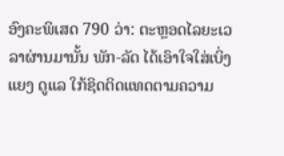ອົງຄະພິເສດ 790 ວ່າ: ຕະຫຼອດໄລຍະເວລາຜ່ານມານັ້ນ ພັກ-ລັດ ໄດ້ເອົາໃຈໃສ່ເບິ່ງແຍງ ດູແລ ໃກ້ຊິດຕິດແທດຕາມຄວາມ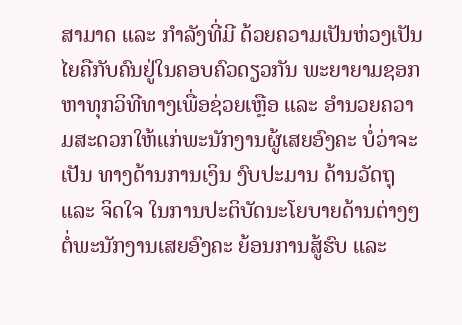ສາມາດ ແລະ ກໍາລັງທີ່ມີ ດ້ວຍຄວາມເປັນຫ່ວງເປັນໄຍຄືກັບຄົນຢູ່ໃນຄອບຄົວດຽວກັນ ພະຍາຍາມຊອກ ຫາທຸກວິທີທາງເພື່ອຊ່ວຍເຫຼືອ ແລະ ອໍານວຍຄວາມສະດວກໃຫ້ແກ່ພະນັກງານຜູ້ເສຍອົງຄະ ບໍ່ວ່າຈະເປັນ ທາງດ້ານການເງິນ ງົບປະມານ ດ້ານວັດຖຸ ແລະ ຈິດໃຈ ໃນການປະຕິບັດນະໂຍບາຍດ້ານຕ່າງໆ ຕໍ່ພະນັກງານເສຍອົງຄະ ຍ້ອນການສູ້ຮົບ ແລະ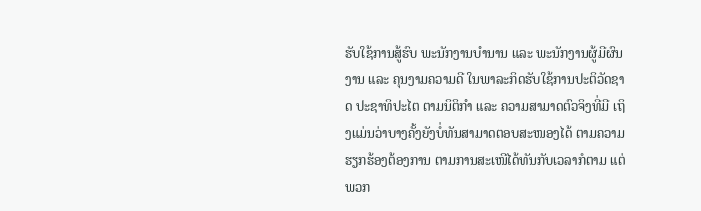ຮັບໃຊ້ການສູ້ຮົບ ພະນັກງານບໍານານ ແລະ ພະນັກງານຜູ້ມີຜົນງານ ແລະ ຄຸນງາມຄວາມດີ ໃນພາລະກິດຮັບໃຊ້ການປະຕິວັດຊາດ ປະຊາທິປະໄຕ ຕາມນິຕິກໍາ ແລະ ຄວາມສາມາດຕົວຈິງທີ່ມີ ເຖິງແມ່ນວ່າບາງຄັ້ງຍັງບໍ່ທັນສາມາດຕອບສະໜອງໄດ້ ຕາມຄວາມຮຽກຮ້ອງຕ້ອງການ ຕາມການສະເໜີໄດ້ທັນກັບເວລາກໍຕາມ ແຕ່ພວກ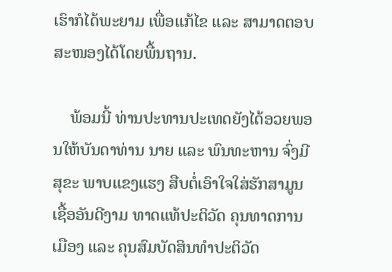ເຮົາກໍໄດ້ພະຍາມ ເພື່ອແກ້ໄຂ ແລະ ສາມາດຕອບສະໜອງໄດ້ໂດຍພື້ນຖານ.

    ພ້ອມນີ້ ທ່ານປະທານປະເທດຍັງໄດ້ອວຍພອນໃຫ້ບັນດາທ່ານ ນາຍ ແລະ ພົນທະຫານ ຈົ່ງມີສຸຂະ ພາບແຂງແຮງ ສືບຕໍ່ເອົາໃຈໃສ່ຮັກສາມູນເຊື້ອອັນດີງາມ ທາດແທ້ປະຕິວັດ ຄຸນທາດການເມືອງ ແລະ ຄຸນສົມບັດສິນທໍາປະຕິວັດ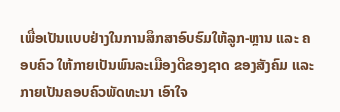ເພື່ອເປັນແບບຢ່າງໃນການສຶກສາອົບຮົມໃຫ້ລູກ-ຫຼານ ແລະ ຄອບຄົວ ໃຫ້ກາຍເປັນພົນລະເມືອງດີຂອງຊາດ ຂອງສັງຄົມ ແລະ ກາຍເປັນຄອບຄົວພັດທະນາ ເອົາໃຈ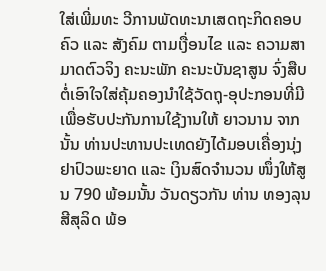ໃສ່ເພີ່ມທະ ວີການພັດທະນາເສດຖະກິດຄອບຄົວ ແລະ ສັງຄົມ ຕາມເງື່ອນໄຂ ແລະ ຄວາມສາມາດຕົວຈິງ ຄະນະພັກ ຄະນະບັນຊາສູນ ຈົ່ງສືບຕໍ່ເອົາໃຈໃສ່ຄຸ້ມຄອງນໍາໃຊ້ວັດຖຸ-ອຸປະກອນທີ່ມີ ເພື່ອຮັບປະກັນການໃຊ້ງານໃຫ້ ຍາວນານ ຈາກນັ້ນ ທ່ານປະທານປະເທດຍັງໄດ້ມອບເຄື່ອງນຸ່ງ ຢາປົວພະຍາດ ແລະ ເງິນສົດຈຳນວນ ໜຶ່ງໃຫ້ສູນ 790 ພ້ອມນັ້ນ ວັນດຽວກັນ ທ່ານ ທອງລຸນ ສີສຸລິດ ພ້ອ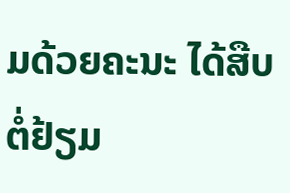ມດ້ວຍຄະນະ ໄດ້ສືບຕໍ່ຢ້ຽມ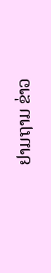ຢາມຖາມ ຂ່າວ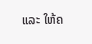ແລະ ໃຫ້ຄ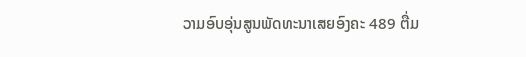ວາມອົບອຸ່ນສູນພັດທະນາເສຍອົງຄະ 489 ຕື່ມ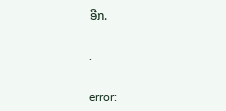ອີກ.

.

error: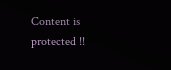Content is protected !!